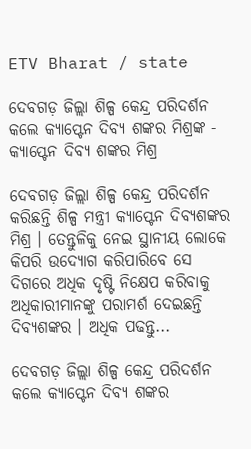ETV Bharat / state

ଦେବଗଡ଼ ଜିଲ୍ଲା ଶିଳ୍ପ କେନ୍ଦ୍ର ପରିଦର୍ଶନ କଲେ କ୍ୟାପ୍ଟେନ ଦିବ୍ୟ ଶଙ୍କର ମିଶ୍ରଙ୍କ - କ୍ୟାପ୍ଟେନ ଦିବ୍ୟ ଶଙ୍କର ମିଶ୍ର

ଦେବଗଡ଼ ଜିଲ୍ଲା ଶିଳ୍ପ କେନ୍ଦ୍ର ପରିଦର୍ଶନ କରିଛନ୍ତି ଶିଳ୍ପ ମନ୍ତ୍ରୀ କ୍ୟାପ୍ଟେନ ଦିବ୍ୟଶଙ୍କର ମିଶ୍ର । ତେନ୍ତୁଳିକୁ ନେଇ ସ୍ଥାନୀୟ ଲୋକେ କିପରି ଉଦ୍ୟୋଗ କରିପାରିବେ ସେ ଦିଗରେ ଅଧିକ ଦୃଷ୍ଟି ନିକ୍ଷେପ କରିବାକୁ ଅଧିକାରୀମାନଙ୍କୁ ପରାମର୍ଶ ଦେଇଛନ୍ତି ଦିବ୍ୟଶଙ୍କର । ଅଧିକ ପଢନ୍ତୁ...

ଦେବଗଡ଼ ଜିଲ୍ଲା ଶିଳ୍ପ କେନ୍ଦ୍ର ପରିଦର୍ଶନ କଲେ କ୍ୟାପ୍ଟେନ ଦିବ୍ୟ ଶଙ୍କର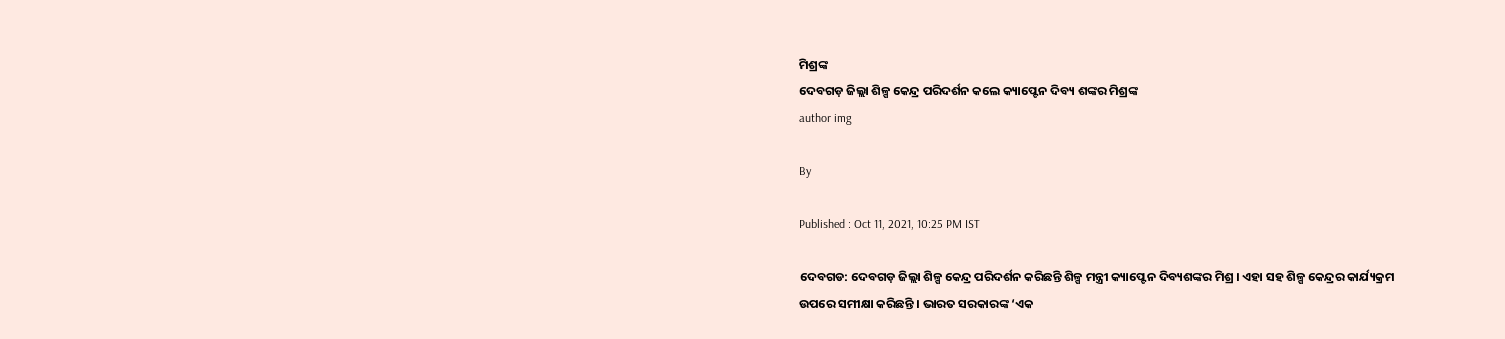ମିଶ୍ରଙ୍କ
ଦେବଗଡ଼ ଜିଲ୍ଲା ଶିଳ୍ପ କେନ୍ଦ୍ର ପରିଦର୍ଶନ କଲେ କ୍ୟାପ୍ଟେନ ଦିବ୍ୟ ଶଙ୍କର ମିଶ୍ରଙ୍କ
author img

By

Published : Oct 11, 2021, 10:25 PM IST

ଦେବଗଡ: ଦେବଗଡ଼ ଜିଲ୍ଲା ଶିଳ୍ପ କେନ୍ଦ୍ର ପରିଦର୍ଶନ କରିଛନ୍ତି ଶିଳ୍ପ ମନ୍ତ୍ରୀ କ୍ୟାପ୍ଟେନ ଦିବ୍ୟଶଙ୍କର ମିଶ୍ର । ଏହା ସହ ଶିଳ୍ପ କେନ୍ଦ୍ରର କାର୍ଯ୍ୟକ୍ରମ ଉପରେ ସମୀକ୍ଷା କରିଛନ୍ତି । ଭାରତ ସରକାରଙ୍କ ‘ଏକ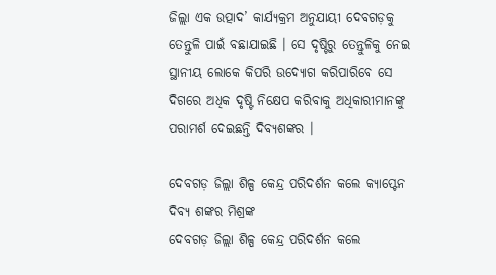ଜିଲ୍ଲା ଏକ ଉତ୍ପାଦ’ କାର୍ଯ୍ୟକ୍ରମ ଅନୁଯାୟୀ ଦେବଗଡ଼କୁ ତେନ୍ତୁଳି ପାଇଁ ବଛାଯାଇଛି । ସେ ଦୃଷ୍ଟିରୁ ତେନ୍ତୁଳିକୁ ନେଇ ସ୍ଥାନୀୟ ଲୋକେ କିପରି ଉଦ୍ୟୋଗ କରିପାରିବେ ସେ ଦିଗରେ ଅଧିକ ଦୃଷ୍ଟି ନିକ୍ଷେପ କରିବାକୁ ଅଧିକାରୀମାନଙ୍କୁ ପରାମର୍ଶ ଦେଇଛନ୍ତି ଦିବ୍ୟଶଙ୍କର ।

ଦେବଗଡ଼ ଜିଲ୍ଲା ଶିଳ୍ପ କେନ୍ଦ୍ର ପରିଦର୍ଶନ କଲେ କ୍ୟାପ୍ଟେନ ଦିବ୍ୟ ଶଙ୍କର ମିଶ୍ରଙ୍କ
ଦେବଗଡ଼ ଜିଲ୍ଲା ଶିଳ୍ପ କେନ୍ଦ୍ର ପରିଦର୍ଶନ କଲେ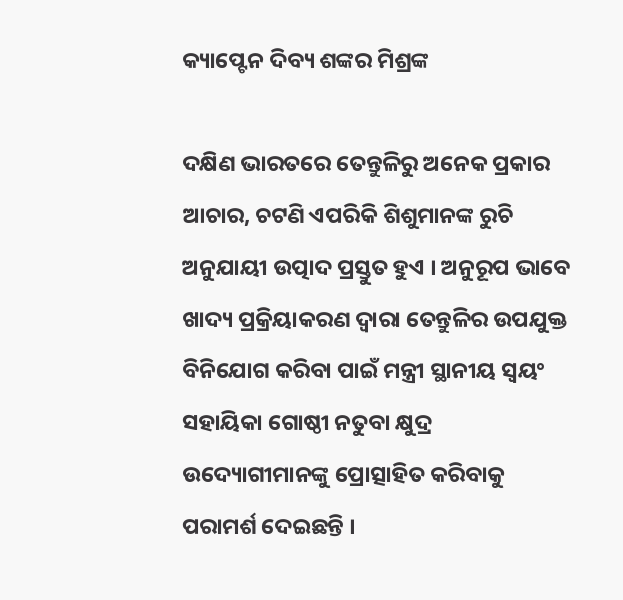କ୍ୟାପ୍ଟେନ ଦିବ୍ୟ ଶଙ୍କର ମିଶ୍ରଙ୍କ

ଦକ୍ଷିଣ ଭାରତରେ ତେନ୍ତୁଳିରୁ ଅନେକ ପ୍ରକାର ଆଚାର, ଚଟଣି ଏପରିକି ଶିଶୁମାନଙ୍କ ରୁଚି ଅନୁଯାୟୀ ଉତ୍ପାଦ ପ୍ରସ୍ତୁତ ହୁଏ । ଅନୁରୂପ ଭାବେ ଖାଦ୍ୟ ପ୍ରକ୍ରିୟାକରଣ ଦ୍ୱାରା ତେନ୍ତୁଳିର ଉପଯୁକ୍ତ ବିନିଯୋଗ କରିବା ପାଇଁ ମନ୍ତ୍ରୀ ସ୍ଥାନୀୟ ସ୍ୱୟଂ ସହାୟିକା ଗୋଷ୍ଠୀ ନତୁବା କ୍ଷୁଦ୍ର ଉଦ୍ୟୋଗୀମାନଙ୍କୁ ପ୍ରୋତ୍ସାହିତ କରିବାକୁ ପରାମର୍ଶ ଦେଇଛନ୍ତି ।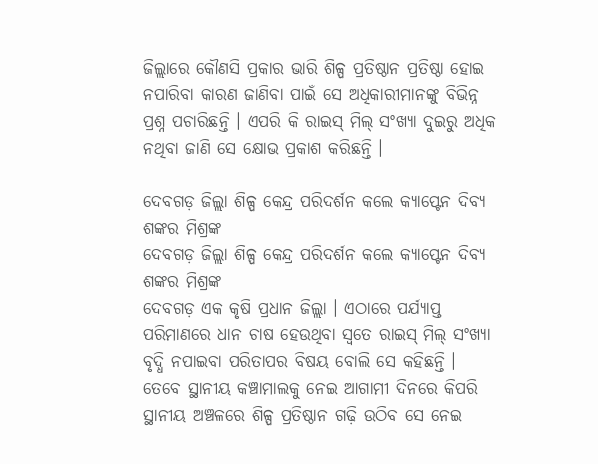ଜିଲ୍ଲାରେ କୌଣସି ପ୍ରକାର ଭାରି ଶିଳ୍ପ ପ୍ରତିଷ୍ଠାନ ପ୍ରତିଷ୍ଠା ହୋଇ ନପାରିବା କାରଣ ଜାଣିବା ପାଇଁ ସେ ଅଧିକାରୀମାନଙ୍କୁ ବିଭିନ୍ନ ପ୍ରଶ୍ନ ପଚାରିଛନ୍ତି । ଏପରି କି ରାଇସ୍‌ ମିଲ୍‌ ସଂଖ୍ୟା ଦୁଇରୁ ଅଧିକ ନଥିବା ଜାଣି ସେ କ୍ଷୋଭ ପ୍ରକାଶ କରିଛନ୍ତି ।

ଦେବଗଡ଼ ଜିଲ୍ଲା ଶିଳ୍ପ କେନ୍ଦ୍ର ପରିଦର୍ଶନ କଲେ କ୍ୟାପ୍ଟେନ ଦିବ୍ୟ ଶଙ୍କର ମିଶ୍ରଙ୍କ
ଦେବଗଡ଼ ଜିଲ୍ଲା ଶିଳ୍ପ କେନ୍ଦ୍ର ପରିଦର୍ଶନ କଲେ କ୍ୟାପ୍ଟେନ ଦିବ୍ୟ ଶଙ୍କର ମିଶ୍ରଙ୍କ
ଦେବଗଡ଼ ଏକ କୃଷି ପ୍ରଧାନ ଜିଲ୍ଲା । ଏଠାରେ ପର୍ଯ୍ୟାପ୍ତ ପରିମାଣରେ ଧାନ ଚାଷ ହେଉଥିବା ସ୍ୱତେ ରାଇସ୍‌ ମିଲ୍‌ ସଂଖ୍ୟା ବୃଦ୍ଧି ନପାଇବା ପରିତାପର ବିଷୟ ବୋଲି ସେ କହିଛନ୍ତି । ତେବେ ସ୍ଥାନୀୟ କଞ୍ଚାମାଲକୁ ନେଇ ଆଗାମୀ ଦିନରେ କିପରି ସ୍ଥାନୀୟ ଅଞ୍ଚଳରେ ଶିଳ୍ପ ପ୍ରତିଷ୍ଠାନ ଗଢ଼ି ଉଠିବ ସେ ନେଇ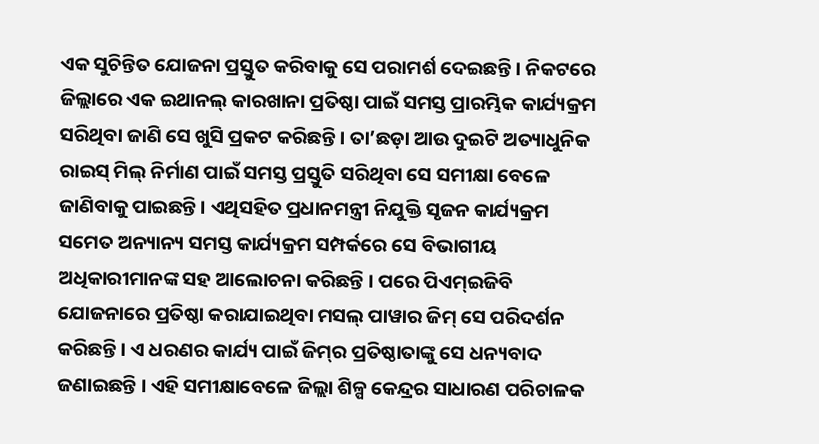ଏକ ସୁଚିନ୍ତିତ ଯୋଜନା ପ୍ରସ୍ତୁତ କରିବାକୁ ସେ ପରାମର୍ଶ ଦେଇଛନ୍ତି । ନିକଟରେ ଜିଲ୍ଲାରେ ଏକ ଇଥାନଲ୍‌ କାରଖାନା ପ୍ରତିଷ୍ଠା ପାଇଁ ସମସ୍ତ ପ୍ରାରମ୍ଭିକ କାର୍ଯ୍ୟକ୍ରମ ସରିଥିବା ଜାଣି ସେ ଖୁସି ପ୍ରକଟ କରିଛନ୍ତି । ତା’ଛଡ଼ା ଆଉ ଦୁଇଟି ଅତ୍ୟାଧୁନିକ ରାଇସ୍‌ ମିଲ୍‌ ନିର୍ମାଣ ପାଇଁ ସମସ୍ତ ପ୍ରସ୍ତୁତି ସରିଥିବା ସେ ସମୀକ୍ଷା ବେଳେ ଜାଣିବାକୁ ପାଇଛନ୍ତି । ଏଥିସହିତ ପ୍ରଧାନମନ୍ତ୍ରୀ ନିଯୁକ୍ତି ସୃଜନ କାର୍ଯ୍ୟକ୍ରମ ସମେତ ଅନ୍ୟାନ୍ୟ ସମସ୍ତ କାର୍ଯ୍ୟକ୍ରମ ସମ୍ପର୍କରେ ସେ ବିଭାଗୀୟ ଅଧିକାରୀମାନଙ୍କ ସହ ଆଲୋଚନା କରିଛନ୍ତି । ପରେ ପିଏମ୍‌ଇଜିବି ଯୋଜନାରେ ପ୍ରତିଷ୍ଠା କରାଯାଇଥିବା ମସଲ୍‌ ପାୱାର ଜିମ୍‌ ସେ ପରିଦର୍ଶନ କରିଛନ୍ତି । ଏ ଧରଣର କାର୍ଯ୍ୟ ପାଇଁ ଜିମ୍‌ର ପ୍ରତିଷ୍ଠାତାଙ୍କୁ ସେ ଧନ୍ୟବାଦ ଜଣାଇଛନ୍ତି । ଏହି ସମୀକ୍ଷାବେଳେ ଜିଲ୍ଲା ଶିଳ୍ପ କେନ୍ଦ୍ରର ସାଧାରଣ ପରିଚାଳକ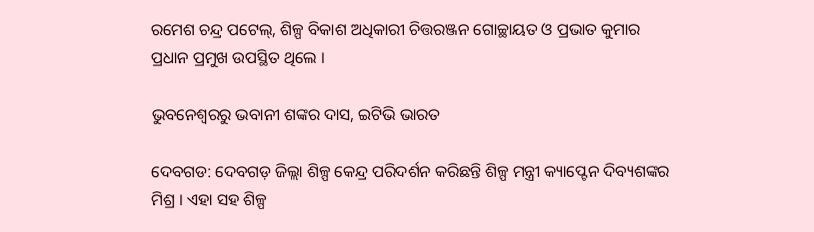ରମେଶ ଚନ୍ଦ୍ର ପଟେଲ୍‌, ଶିଳ୍ପ ବିକାଶ ଅଧିକାରୀ ଚିତ୍ତରଞ୍ଜନ ଗୋଚ୍ଛାୟତ ଓ ପ୍ରଭାତ କୁମାର ପ୍ରଧାନ ପ୍ରମୁଖ ଉପସ୍ଥିତ ଥିଲେ ।

ଭୁବନେଶ୍ବରରୁ ଭବାନୀ ଶଙ୍କର ଦାସ, ଇଟିଭି ଭାରତ

ଦେବଗଡ: ଦେବଗଡ଼ ଜିଲ୍ଲା ଶିଳ୍ପ କେନ୍ଦ୍ର ପରିଦର୍ଶନ କରିଛନ୍ତି ଶିଳ୍ପ ମନ୍ତ୍ରୀ କ୍ୟାପ୍ଟେନ ଦିବ୍ୟଶଙ୍କର ମିଶ୍ର । ଏହା ସହ ଶିଳ୍ପ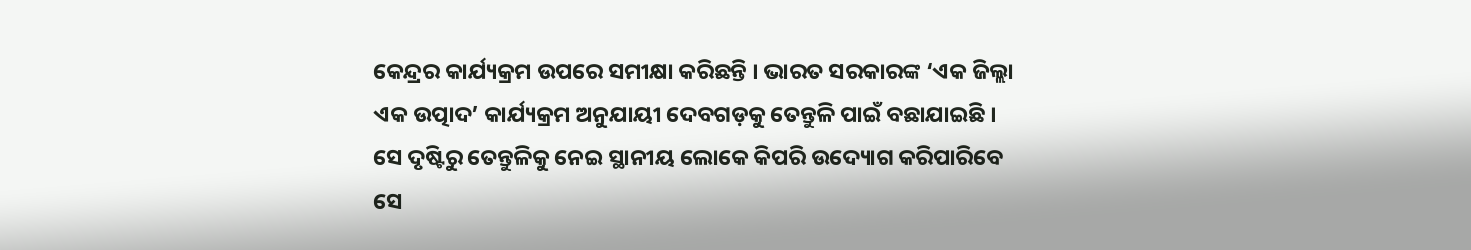କେନ୍ଦ୍ରର କାର୍ଯ୍ୟକ୍ରମ ଉପରେ ସମୀକ୍ଷା କରିଛନ୍ତି । ଭାରତ ସରକାରଙ୍କ ‘ଏକ ଜିଲ୍ଲା ଏକ ଉତ୍ପାଦ’ କାର୍ଯ୍ୟକ୍ରମ ଅନୁଯାୟୀ ଦେବଗଡ଼କୁ ତେନ୍ତୁଳି ପାଇଁ ବଛାଯାଇଛି । ସେ ଦୃଷ୍ଟିରୁ ତେନ୍ତୁଳିକୁ ନେଇ ସ୍ଥାନୀୟ ଲୋକେ କିପରି ଉଦ୍ୟୋଗ କରିପାରିବେ ସେ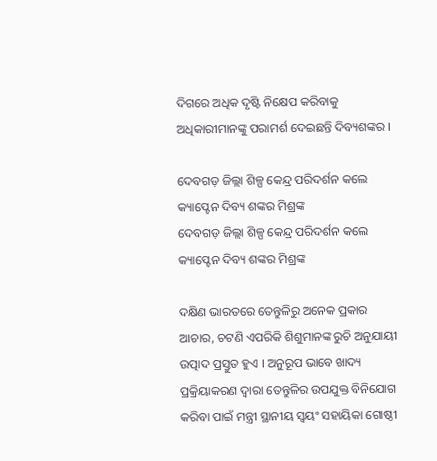ଦିଗରେ ଅଧିକ ଦୃଷ୍ଟି ନିକ୍ଷେପ କରିବାକୁ ଅଧିକାରୀମାନଙ୍କୁ ପରାମର୍ଶ ଦେଇଛନ୍ତି ଦିବ୍ୟଶଙ୍କର ।

ଦେବଗଡ଼ ଜିଲ୍ଲା ଶିଳ୍ପ କେନ୍ଦ୍ର ପରିଦର୍ଶନ କଲେ କ୍ୟାପ୍ଟେନ ଦିବ୍ୟ ଶଙ୍କର ମିଶ୍ରଙ୍କ
ଦେବଗଡ଼ ଜିଲ୍ଲା ଶିଳ୍ପ କେନ୍ଦ୍ର ପରିଦର୍ଶନ କଲେ କ୍ୟାପ୍ଟେନ ଦିବ୍ୟ ଶଙ୍କର ମିଶ୍ରଙ୍କ

ଦକ୍ଷିଣ ଭାରତରେ ତେନ୍ତୁଳିରୁ ଅନେକ ପ୍ରକାର ଆଚାର, ଚଟଣି ଏପରିକି ଶିଶୁମାନଙ୍କ ରୁଚି ଅନୁଯାୟୀ ଉତ୍ପାଦ ପ୍ରସ୍ତୁତ ହୁଏ । ଅନୁରୂପ ଭାବେ ଖାଦ୍ୟ ପ୍ରକ୍ରିୟାକରଣ ଦ୍ୱାରା ତେନ୍ତୁଳିର ଉପଯୁକ୍ତ ବିନିଯୋଗ କରିବା ପାଇଁ ମନ୍ତ୍ରୀ ସ୍ଥାନୀୟ ସ୍ୱୟଂ ସହାୟିକା ଗୋଷ୍ଠୀ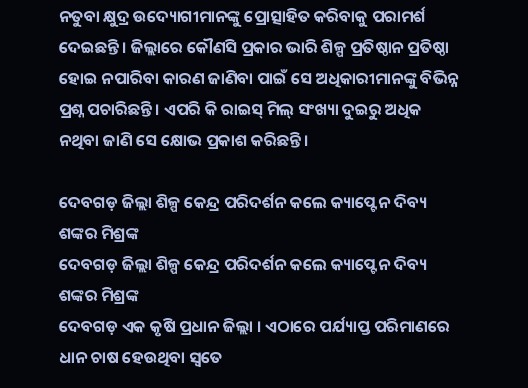ନତୁବା କ୍ଷୁଦ୍ର ଉଦ୍ୟୋଗୀମାନଙ୍କୁ ପ୍ରୋତ୍ସାହିତ କରିବାକୁ ପରାମର୍ଶ ଦେଇଛନ୍ତି । ଜିଲ୍ଲାରେ କୌଣସି ପ୍ରକାର ଭାରି ଶିଳ୍ପ ପ୍ରତିଷ୍ଠାନ ପ୍ରତିଷ୍ଠା ହୋଇ ନପାରିବା କାରଣ ଜାଣିବା ପାଇଁ ସେ ଅଧିକାରୀମାନଙ୍କୁ ବିଭିନ୍ନ ପ୍ରଶ୍ନ ପଚାରିଛନ୍ତି । ଏପରି କି ରାଇସ୍‌ ମିଲ୍‌ ସଂଖ୍ୟା ଦୁଇରୁ ଅଧିକ ନଥିବା ଜାଣି ସେ କ୍ଷୋଭ ପ୍ରକାଶ କରିଛନ୍ତି ।

ଦେବଗଡ଼ ଜିଲ୍ଲା ଶିଳ୍ପ କେନ୍ଦ୍ର ପରିଦର୍ଶନ କଲେ କ୍ୟାପ୍ଟେନ ଦିବ୍ୟ ଶଙ୍କର ମିଶ୍ରଙ୍କ
ଦେବଗଡ଼ ଜିଲ୍ଲା ଶିଳ୍ପ କେନ୍ଦ୍ର ପରିଦର୍ଶନ କଲେ କ୍ୟାପ୍ଟେନ ଦିବ୍ୟ ଶଙ୍କର ମିଶ୍ରଙ୍କ
ଦେବଗଡ଼ ଏକ କୃଷି ପ୍ରଧାନ ଜିଲ୍ଲା । ଏଠାରେ ପର୍ଯ୍ୟାପ୍ତ ପରିମାଣରେ ଧାନ ଚାଷ ହେଉଥିବା ସ୍ୱତେ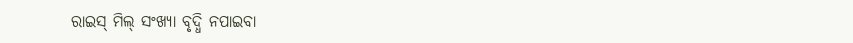ରାଇସ୍‌ ମିଲ୍‌ ସଂଖ୍ୟା ବୃଦ୍ଧି ନପାଇବା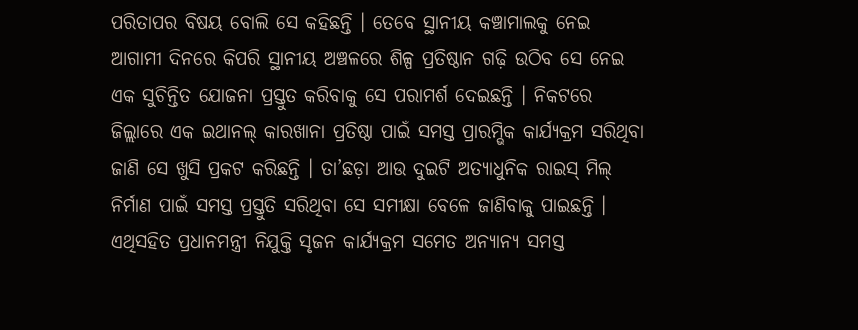ପରିତାପର ବିଷୟ ବୋଲି ସେ କହିଛନ୍ତି । ତେବେ ସ୍ଥାନୀୟ କଞ୍ଚାମାଲକୁ ନେଇ ଆଗାମୀ ଦିନରେ କିପରି ସ୍ଥାନୀୟ ଅଞ୍ଚଳରେ ଶିଳ୍ପ ପ୍ରତିଷ୍ଠାନ ଗଢ଼ି ଉଠିବ ସେ ନେଇ ଏକ ସୁଚିନ୍ତିତ ଯୋଜନା ପ୍ରସ୍ତୁତ କରିବାକୁ ସେ ପରାମର୍ଶ ଦେଇଛନ୍ତି । ନିକଟରେ ଜିଲ୍ଲାରେ ଏକ ଇଥାନଲ୍‌ କାରଖାନା ପ୍ରତିଷ୍ଠା ପାଇଁ ସମସ୍ତ ପ୍ରାରମ୍ଭିକ କାର୍ଯ୍ୟକ୍ରମ ସରିଥିବା ଜାଣି ସେ ଖୁସି ପ୍ରକଟ କରିଛନ୍ତି । ତା’ଛଡ଼ା ଆଉ ଦୁଇଟି ଅତ୍ୟାଧୁନିକ ରାଇସ୍‌ ମିଲ୍‌ ନିର୍ମାଣ ପାଇଁ ସମସ୍ତ ପ୍ରସ୍ତୁତି ସରିଥିବା ସେ ସମୀକ୍ଷା ବେଳେ ଜାଣିବାକୁ ପାଇଛନ୍ତି । ଏଥିସହିତ ପ୍ରଧାନମନ୍ତ୍ରୀ ନିଯୁକ୍ତି ସୃଜନ କାର୍ଯ୍ୟକ୍ରମ ସମେତ ଅନ୍ୟାନ୍ୟ ସମସ୍ତ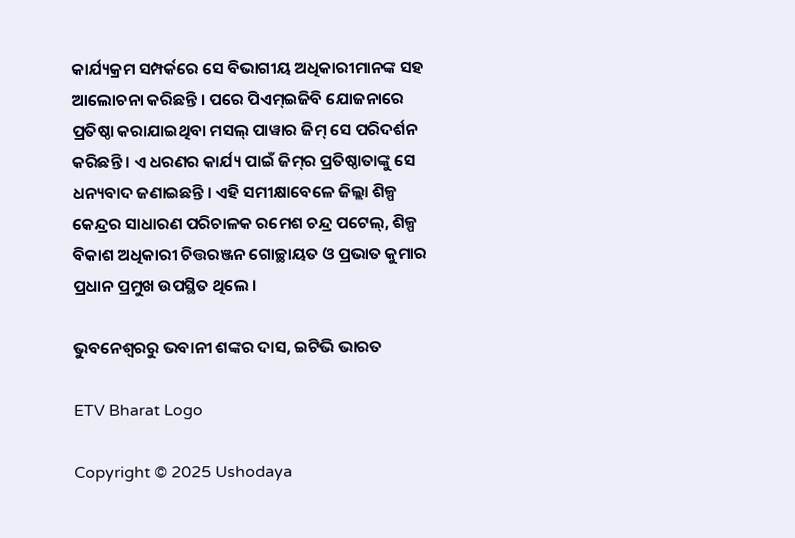କାର୍ଯ୍ୟକ୍ରମ ସମ୍ପର୍କରେ ସେ ବିଭାଗୀୟ ଅଧିକାରୀମାନଙ୍କ ସହ ଆଲୋଚନା କରିଛନ୍ତି । ପରେ ପିଏମ୍‌ଇଜିବି ଯୋଜନାରେ ପ୍ରତିଷ୍ଠା କରାଯାଇଥିବା ମସଲ୍‌ ପାୱାର ଜିମ୍‌ ସେ ପରିଦର୍ଶନ କରିଛନ୍ତି । ଏ ଧରଣର କାର୍ଯ୍ୟ ପାଇଁ ଜିମ୍‌ର ପ୍ରତିଷ୍ଠାତାଙ୍କୁ ସେ ଧନ୍ୟବାଦ ଜଣାଇଛନ୍ତି । ଏହି ସମୀକ୍ଷାବେଳେ ଜିଲ୍ଲା ଶିଳ୍ପ କେନ୍ଦ୍ରର ସାଧାରଣ ପରିଚାଳକ ରମେଶ ଚନ୍ଦ୍ର ପଟେଲ୍‌, ଶିଳ୍ପ ବିକାଶ ଅଧିକାରୀ ଚିତ୍ତରଞ୍ଜନ ଗୋଚ୍ଛାୟତ ଓ ପ୍ରଭାତ କୁମାର ପ୍ରଧାନ ପ୍ରମୁଖ ଉପସ୍ଥିତ ଥିଲେ ।

ଭୁବନେଶ୍ବରରୁ ଭବାନୀ ଶଙ୍କର ଦାସ, ଇଟିଭି ଭାରତ

ETV Bharat Logo

Copyright © 2025 Ushodaya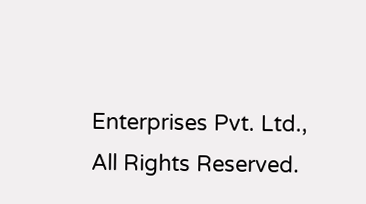Enterprises Pvt. Ltd., All Rights Reserved.